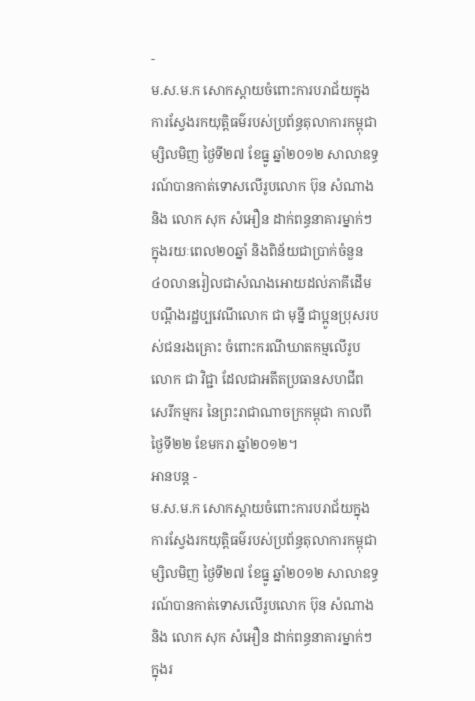-
ម.ស.ម.ក សោកស្តាយចំពោះការបរាជ័យក្នុងការស្វែងរកយុត្តិធម៌របស់ប្រព័ន្ធតុលាការកម្ពុជា
ម្សិលមិញ ថ្ងៃទី២៧ ខែធ្នូ ឆ្នាំ២០១២ សាលាឧទ្ធរណ៍បានកាត់ទោសលើរូបលោក ប៊ុន សំណាង និង លោក សុក សំអឿន ដាក់ពន្ធនាគារម្នាក់ៗក្នុងរយៈពេល២០ឆ្នាំ និងពិន័យជាប្រាក់ចំនួន៤០លានរៀលជាសំណងអោយដល់ភាគីដើមបណ្តឹងរដ្ឋប្បវេណីលោក ជា មុន្នី ជាប្អូនប្រុសរបស់ជនរងគ្រោះ ចំពោះករណីឃាតកម្មលើរូបលោក ជា វិជ្ជា ដែលជាអតីតប្រធានសហជីពសេរីកម្មករ នៃព្រះរាជាណាចក្រកម្ពុជា កាលពីថ្ងៃទី២២ ខែមករា ឆ្នាំ២០១២។
អានបន្ត -
ម.ស.ម.ក សោកស្តាយចំពោះការបរាជ័យក្នុងការស្វែងរកយុត្តិធម៌របស់ប្រព័ន្ធតុលាការកម្ពុជា
ម្សិលមិញ ថ្ងៃទី២៧ ខែធ្នូ ឆ្នាំ២០១២ សាលាឧទ្ធរណ៍បានកាត់ទោសលើរូបលោក ប៊ុន សំណាង និង លោក សុក សំអឿន ដាក់ពន្ធនាគារម្នាក់ៗក្នុងរ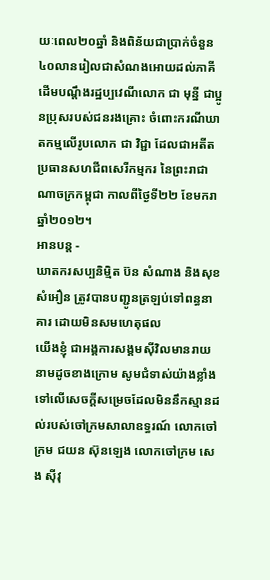យៈពេល២០ឆ្នាំ និងពិន័យជាប្រាក់ចំនួន៤០លានរៀលជាសំណងអោយដល់ភាគីដើមបណ្តឹងរដ្ឋប្បវេណីលោក ជា មុន្នី ជាប្អូនប្រុសរបស់ជនរងគ្រោះ ចំពោះករណីឃាតកម្មលើរូបលោក ជា វិជ្ជា ដែលជាអតីតប្រធានសហជីពសេរីកម្មករ នៃព្រះរាជាណាចក្រកម្ពុជា កាលពីថ្ងៃទី២២ ខែមករា ឆ្នាំ២០១២។
អានបន្ត -
ឃាតករសប្បនិម្មិត ប៊ន សំណាង និងសុខ សំអឿន ត្រូវបានបញ្ជូនត្រឡប់ទៅពន្ធនាគារ ដោយមិនសមហេតុផល
យើងខ្ញុំ ជាអង្គការសង្គមស៊ីវិលមានរាយនាមដូចខាងក្រោម សូមជំទាស់យ៉ាងខ្លាំងទៅលើសេចក្តីសម្រេចដែលមិននឹកស្មានដល់របស់ចៅក្រមសាលាឧទ្ធរណ៍ លោកចៅក្រម ជយន ស៊ុនឡេង លោកចៅក្រម សេង ស៊ីវុ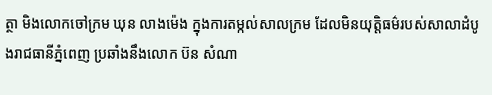ត្ថា មិងលោកចៅក្រម ឃុន លាងម៉េង ក្នុងការតម្កល់សាលក្រម ដែលមិនយុត្តិធម៌របស់សាលាដំបូងរាជធានីភ្នំពេញ ប្រឆាំងនឹងលោក ប៊ន សំណា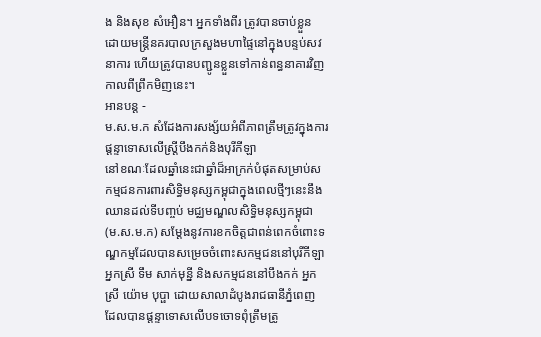ង និងសុខ សំអឿន។ អ្នកទាំងពីរ ត្រូវបានចាប់ខ្លួន ដោយមន្ត្រីនគរបាលក្រសួងមហាផ្ទៃនៅក្នុងបន្ទប់សវនាការ ហើយត្រូវបានបញ្ជូនខ្លួនទៅកាន់ពន្ធនាគារវិញ កាលពីព្រឹកមិញនេះ។
អានបន្ត -
ម.ស.ម.ក សំដែងការសង្ស័យអំពីភាពត្រឹមត្រូវក្នុងការផ្តន្ទាទោសលើស្ត្រីបឹងកក់និងបុរីកីឡា
នៅខណៈដែលឆ្នាំនេះជាឆ្នាំដ៏អាក្រក់បំផុតសម្រាប់សកម្មជនការពារសិទ្ធិមនុស្សកម្ពុជាក្នុងពេលថ្មីៗនេះនឹងឈានដល់ទីបញ្ចប់ មជ្ឈមណ្ឌលសិទ្ធិមនុស្សកម្ពុជា (ម.ស.ម.ក) សម្តែងនូវការខកចិត្តជាពន់ពេកចំពោះទណ្ឌកម្មដែលបានសម្រេចចំពោះសកម្មជននៅបុរីកីឡា អ្នកស្រី ទឹម សាក់មុន្នី និងសកម្មជននៅបឹងកក់ អ្នកស្រី យ៉ោម បុប្ផា ដោយសាលាដំបូងរាជធានីភ្នំពេញ ដែលបានផ្តន្ទាទោសលើបទចោទពុំត្រឹមត្រូ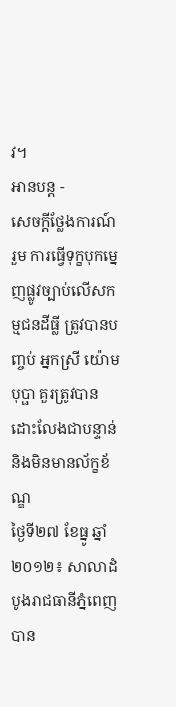វ។
អានបន្ត -
សេចក្តីថ្លែងការណ៍រួម ការធ្វើទុក្ខបុកម្នេញផ្លូវច្បាប់លើសកម្មជនដីធ្លី ត្រូវបានបញ្ចប់ អ្នកស្រី យ៉ោម បុប្ផា គួរត្រូវបានដោះលែងជាបន្ទាន់ និងមិនមានល័ក្ខខ័ណ្ឌ
ថ្ងៃទី២៧ ខែធ្នូ ឆ្នាំ២០១២៖ សាលាដំបូងរាជធានីភ្នំពេញ បាន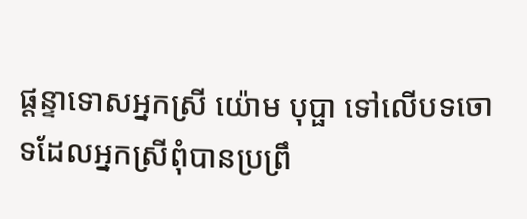ផ្តន្ទាទោសអ្នកស្រី យ៉ោម បុប្ផា ទៅលើបទចោទដែលអ្នកស្រីពុំបានប្រព្រឹ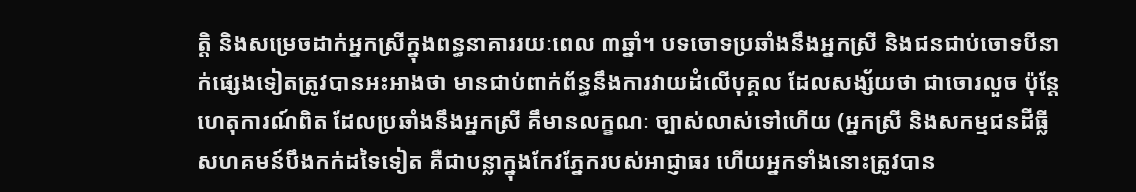ត្តិ និងសម្រេចដាក់អ្នកស្រីក្នុងពន្ធនាគាររយៈពេល ៣ឆ្នាំ។ បទចោទប្រឆាំងនឹងអ្នកស្រី និងជនជាប់ចោទបីនាក់ផ្សេងទៀតត្រូវបានអះអាងថា មានជាប់ពាក់ព័ន្ធនឹងការវាយដំលើបុគ្គល ដែលសង្ស័យថា ជាចោរលួច ប៉ុន្តែហេតុការណ៍ពិត ដែលប្រឆាំងនឹងអ្នកស្រី គឹមានលក្ខណៈ ច្បាស់លាស់ទៅហើយ (អ្នកស្រី និងសកម្មជនដីធ្លី សហគមន៍បឹងកក់ដទៃទៀត គឺជាបន្លាក្នុងកែវភ្នែករបស់អាជ្ញាធរ ហើយអ្នកទាំងនោះត្រូវបាន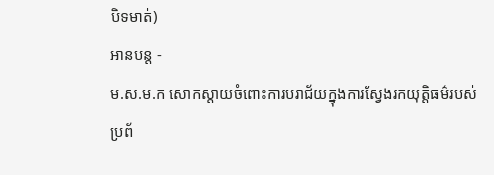បិទមាត់)
អានបន្ត -
ម.ស.ម.ក សោកស្តាយចំពោះការបរាជ័យក្នុងការស្វែងរកយុត្តិធម៌របស់ប្រព័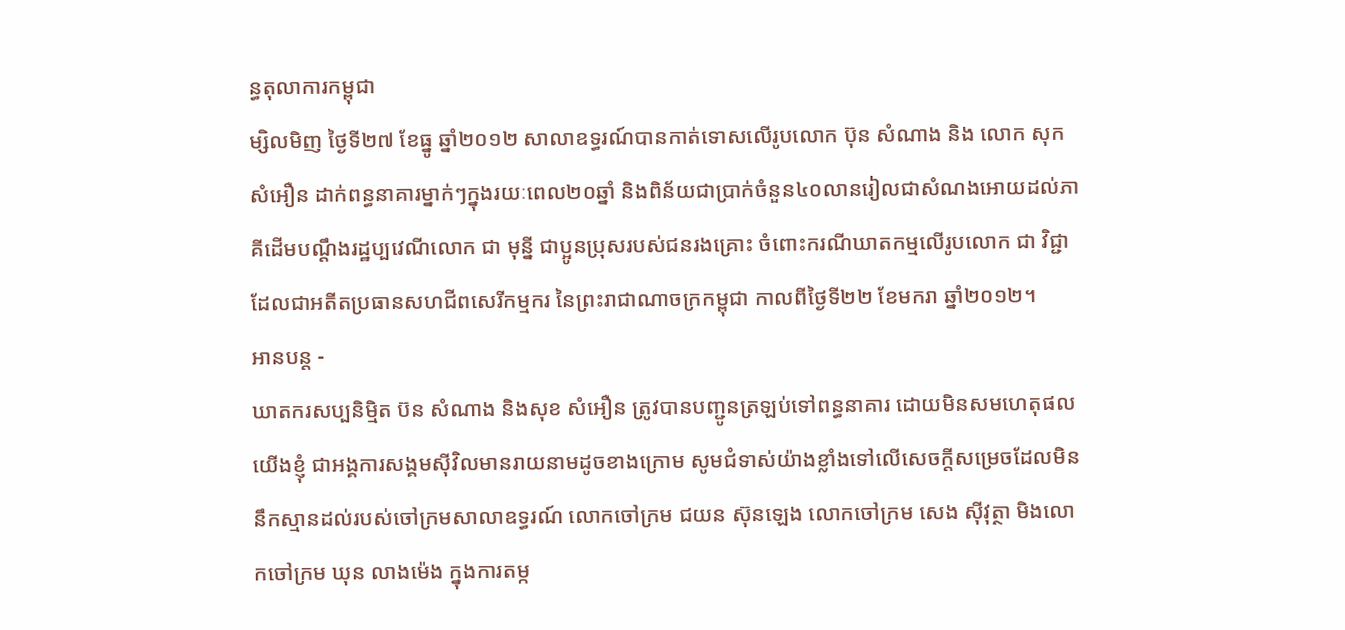ន្ធតុលាការកម្ពុជា
ម្សិលមិញ ថ្ងៃទី២៧ ខែធ្នូ ឆ្នាំ២០១២ សាលាឧទ្ធរណ៍បានកាត់ទោសលើរូបលោក ប៊ុន សំណាង និង លោក សុក សំអឿន ដាក់ពន្ធនាគារម្នាក់ៗក្នុងរយៈពេល២០ឆ្នាំ និងពិន័យជាប្រាក់ចំនួន៤០លានរៀលជាសំណងអោយដល់ភាគីដើមបណ្តឹងរដ្ឋប្បវេណីលោក ជា មុន្នី ជាប្អូនប្រុសរបស់ជនរងគ្រោះ ចំពោះករណីឃាតកម្មលើរូបលោក ជា វិជ្ជា ដែលជាអតីតប្រធានសហជីពសេរីកម្មករ នៃព្រះរាជាណាចក្រកម្ពុជា កាលពីថ្ងៃទី២២ ខែមករា ឆ្នាំ២០១២។
អានបន្ត -
ឃាតករសប្បនិម្មិត ប៊ន សំណាង និងសុខ សំអឿន ត្រូវបានបញ្ជូនត្រឡប់ទៅពន្ធនាគារ ដោយមិនសមហេតុផល
យើងខ្ញុំ ជាអង្គការសង្គមស៊ីវិលមានរាយនាមដូចខាងក្រោម សូមជំទាស់យ៉ាងខ្លាំងទៅលើសេចក្តីសម្រេចដែលមិននឹកស្មានដល់របស់ចៅក្រមសាលាឧទ្ធរណ៍ លោកចៅក្រម ជយន ស៊ុនឡេង លោកចៅក្រម សេង ស៊ីវុត្ថា មិងលោកចៅក្រម ឃុន លាងម៉េង ក្នុងការតម្ក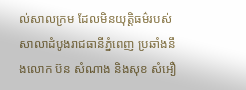ល់សាលក្រម ដែលមិនយុត្តិធម៌របស់សាលាដំបូងរាជធានីភ្នំពេញ ប្រឆាំងនឹងលោក ប៊ន សំណាង និងសុខ សំអឿ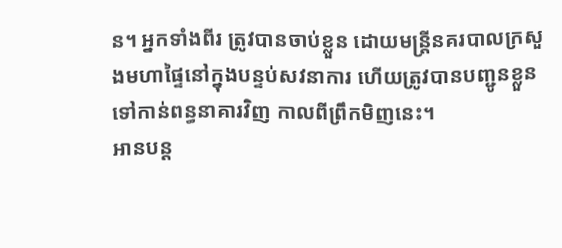ន។ អ្នកទាំងពីរ ត្រូវបានចាប់ខ្លួន ដោយមន្ត្រីនគរបាលក្រសួងមហាផ្ទៃនៅក្នុងបន្ទប់សវនាការ ហើយត្រូវបានបញ្ជូនខ្លួនទៅកាន់ពន្ធនាគារវិញ កាលពីព្រឹកមិញនេះ។
អានបន្ត